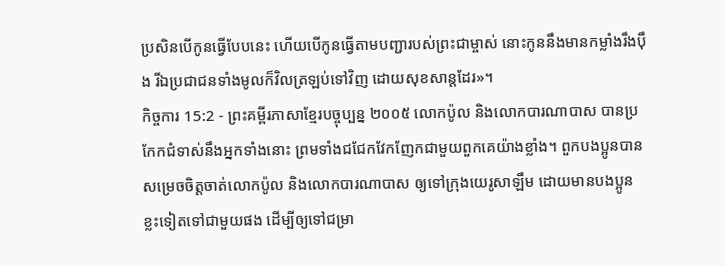ប្រសិនបើកូនធ្វើបែបនេះ ហើយបើកូនធ្វើតាមបញ្ជារបស់ព្រះជាម្ចាស់ នោះកូននឹងមានកម្លាំងរឹងប៉ឹង រីឯប្រជាជនទាំងមូលក៏វិលត្រឡប់ទៅវិញ ដោយសុខសាន្តដែរ»។
កិច្ចការ 15:2 - ព្រះគម្ពីរភាសាខ្មែរបច្ចុប្បន្ន ២០០៥ លោកប៉ូល និងលោកបារណាបាស បានប្រកែកជំទាស់នឹងអ្នកទាំងនោះ ព្រមទាំងជជែកវែកញែកជាមួយពួកគេយ៉ាងខ្លាំង។ ពួកបងប្អូនបានសម្រេចចិត្តចាត់លោកប៉ូល និងលោកបារណាបាស ឲ្យទៅក្រុងយេរូសាឡឹម ដោយមានបងប្អូនខ្លះទៀតទៅជាមួយផង ដើម្បីឲ្យទៅជម្រា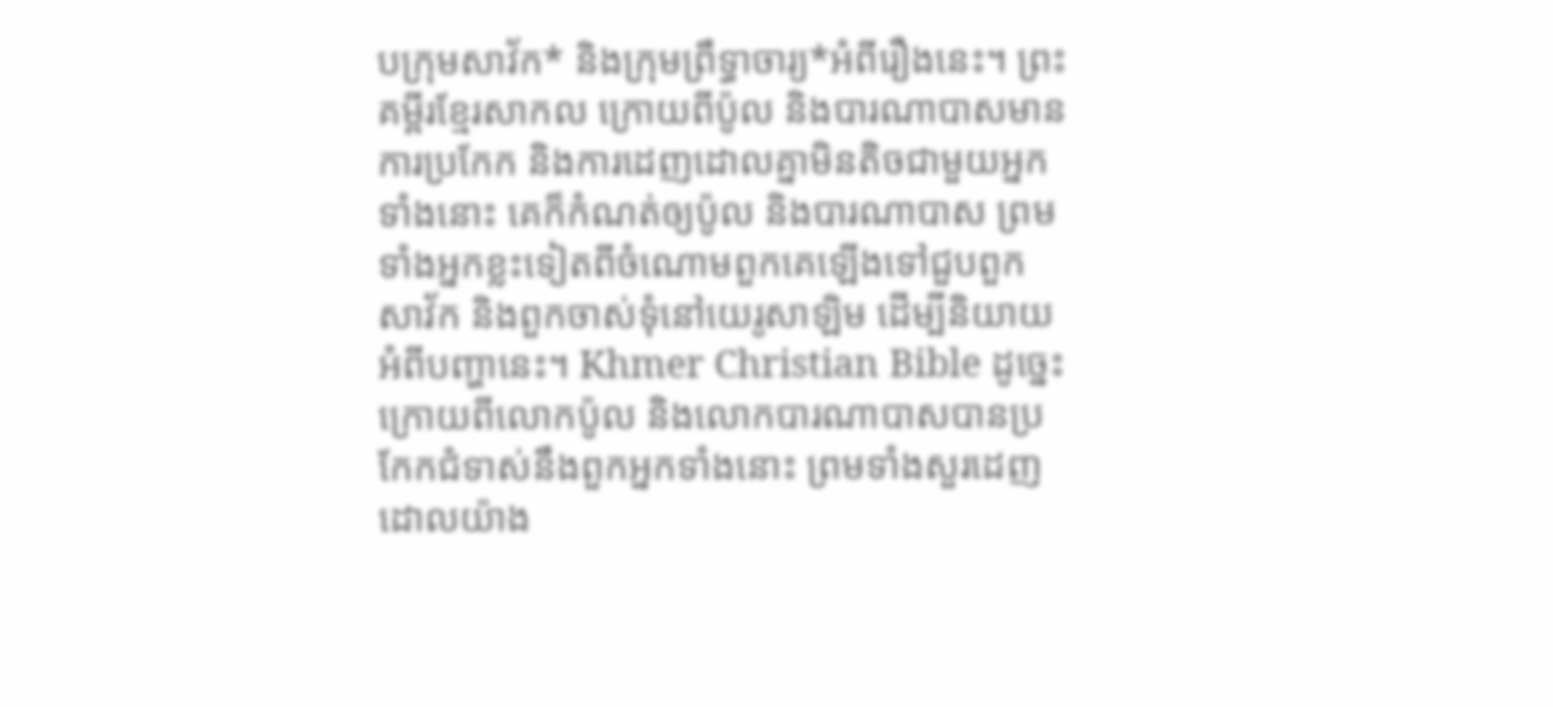បក្រុមសាវ័ក* និងក្រុមព្រឹទ្ធាចារ្យ*អំពីរឿងនេះ។ ព្រះគម្ពីរខ្មែរសាកល ក្រោយពីប៉ូល និងបារណាបាសមានការប្រកែក និងការដេញដោលគ្នាមិនតិចជាមួយអ្នកទាំងនោះ គេក៏កំណត់ឲ្យប៉ូល និងបារណាបាស ព្រមទាំងអ្នកខ្លះទៀតពីចំណោមពួកគេឡើងទៅជួបពួកសាវ័ក និងពួកចាស់ទុំនៅយេរូសាឡិម ដើម្បីនិយាយអំពីបញ្ហានេះ។ Khmer Christian Bible ដូច្នេះ ក្រោយពីលោកប៉ូល និងលោកបារណាបាសបានប្រកែកជំទាស់នឹងពួកអ្នកទាំងនោះ ព្រមទាំងសួរដេញដោលយ៉ាង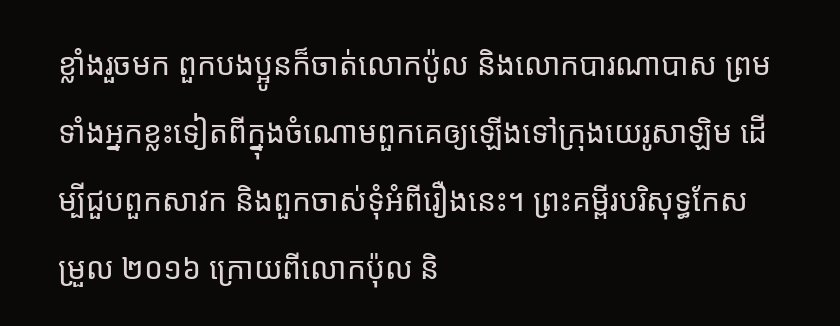ខ្លាំងរួចមក ពួកបងប្អូនក៏ចាត់លោកប៉ូល និងលោកបារណាបាស ព្រមទាំងអ្នកខ្លះទៀតពីក្នុងចំណោមពួកគេឲ្យឡើងទៅក្រុងយេរូសាឡិម ដើម្បីជួបពួកសាវក និងពួកចាស់ទុំអំពីរឿងនេះ។ ព្រះគម្ពីរបរិសុទ្ធកែសម្រួល ២០១៦ ក្រោយពីលោកប៉ុល និ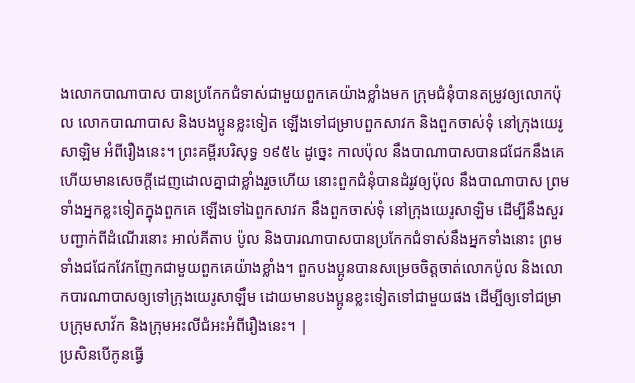ងលោកបាណាបាស បានប្រកែកជំទាស់ជាមួយពួកគេយ៉ាងខ្លាំងមក ក្រុមជំនុំបានតម្រូវឲ្យលោកប៉ុល លោកបាណាបាស និងបងប្អូនខ្លះទៀត ឡើងទៅជម្រាបពួកសាវក និងពួកចាស់ទុំ នៅក្រុងយេរូសាឡិម អំពីរឿងនេះ។ ព្រះគម្ពីរបរិសុទ្ធ ១៩៥៤ ដូច្នេះ កាលប៉ុល នឹងបាណាបាសបានជជែកនឹងគេ ហើយមានសេចក្ដីដេញដោលគ្នាជាខ្លាំងរួចហើយ នោះពួកជំនុំបានដំរូវឲ្យប៉ុល នឹងបាណាបាស ព្រមទាំងអ្នកខ្លះទៀតក្នុងពួកគេ ឡើងទៅឯពួកសាវក នឹងពួកចាស់ទុំ នៅក្រុងយេរូសាឡិម ដើម្បីនឹងសួរបញ្ជាក់ពីដំណើរនោះ អាល់គីតាប ប៉ូល និងបារណាបាសបានប្រកែកជំទាស់នឹងអ្នកទាំងនោះ ព្រមទាំងជជែកវែកញែកជាមួយពួកគេយ៉ាងខ្លាំង។ ពួកបងប្អូនបានសម្រេចចិត្ដចាត់លោកប៉ូល និងលោកបារណាបាសឲ្យទៅក្រុងយេរូសាឡឹម ដោយមានបងប្អូនខ្លះទៀតទៅជាមួយផង ដើម្បីឲ្យទៅជម្រាបក្រុមសាវ័ក និងក្រុមអះលីជំអះអំពីរឿងនេះ។ |
ប្រសិនបើកូនធ្វើ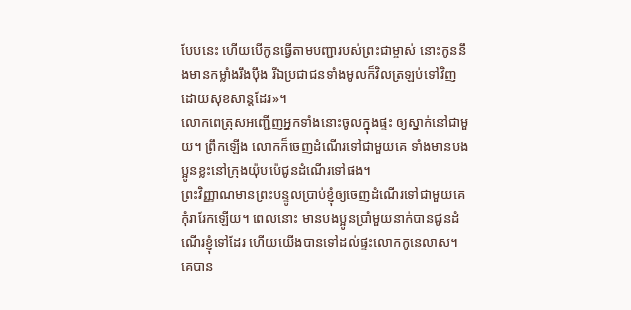បែបនេះ ហើយបើកូនធ្វើតាមបញ្ជារបស់ព្រះជាម្ចាស់ នោះកូននឹងមានកម្លាំងរឹងប៉ឹង រីឯប្រជាជនទាំងមូលក៏វិលត្រឡប់ទៅវិញ ដោយសុខសាន្តដែរ»។
លោកពេត្រុសអញ្ជើញអ្នកទាំងនោះចូលក្នុងផ្ទះ ឲ្យស្នាក់នៅជាមួយ។ ព្រឹកឡើង លោកក៏ចេញដំណើរទៅជាមួយគេ ទាំងមានបងប្អូនខ្លះនៅក្រុងយ៉ុបប៉េជូនដំណើរទៅផង។
ព្រះវិញ្ញាណមានព្រះបន្ទូលប្រាប់ខ្ញុំឲ្យចេញដំណើរទៅជាមួយគេ កុំរារែកឡើយ។ ពេលនោះ មានបងប្អូនប្រាំមួយនាក់បានជូនដំណើរខ្ញុំទៅដែរ ហើយយើងបានទៅដល់ផ្ទះលោកកូនេលាស។
គេបាន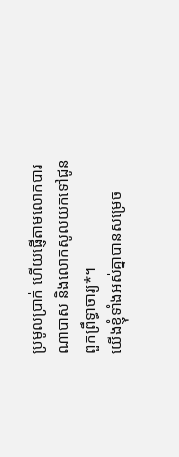ប្រមូលប្រាក់ ហើយផ្ញើតាមលោកបារណាបាស និងលោកសូលយកទៅជូនពួកព្រឹទ្ធាចារ្យ*។
យើងខ្ញុំទាំងអស់គ្នាបានសម្រេច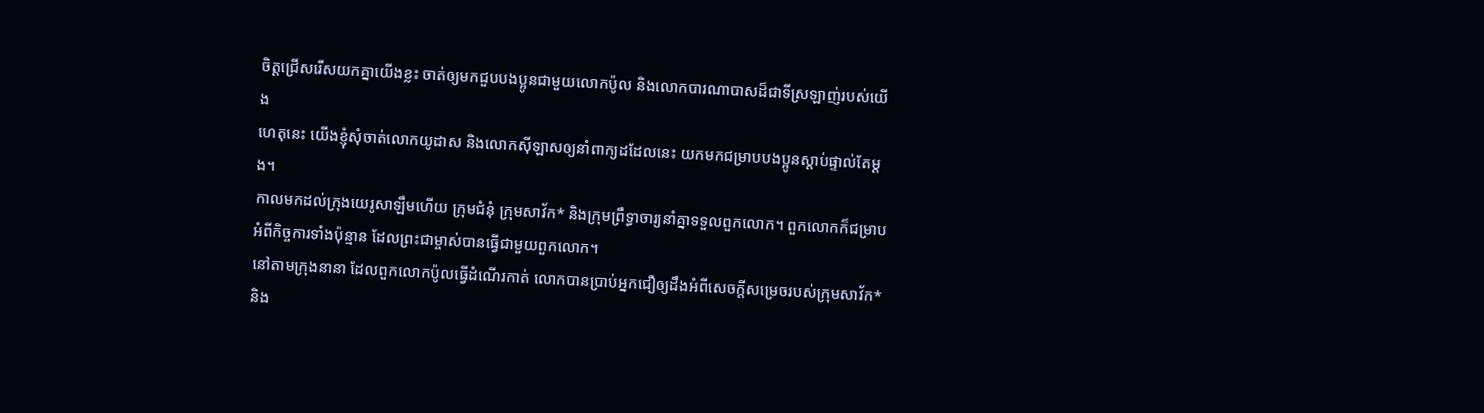ចិត្តជ្រើសរើសយកគ្នាយើងខ្លះ ចាត់ឲ្យមកជួបបងប្អូនជាមួយលោកប៉ូល និងលោកបារណាបាសដ៏ជាទីស្រឡាញ់របស់យើង
ហេតុនេះ យើងខ្ញុំសុំចាត់លោកយូដាស និងលោកស៊ីឡាសឲ្យនាំពាក្យដដែលនេះ យកមកជម្រាបបងប្អូនស្ដាប់ផ្ទាល់តែម្ដង។
កាលមកដល់ក្រុងយេរូសាឡឹមហើយ ក្រុមជំនុំ ក្រុមសាវ័ក* និងក្រុមព្រឹទ្ធាចារ្យនាំគ្នាទទួលពួកលោក។ ពួកលោកក៏ជម្រាបអំពីកិច្ចការទាំងប៉ុន្មាន ដែលព្រះជាម្ចាស់បានធ្វើជាមួយពួកលោក។
នៅតាមក្រុងនានា ដែលពួកលោកប៉ូលធ្វើដំណើរកាត់ លោកបានប្រាប់អ្នកជឿឲ្យដឹងអំពីសេចក្ដីសម្រេចរបស់ក្រុមសាវ័ក* និង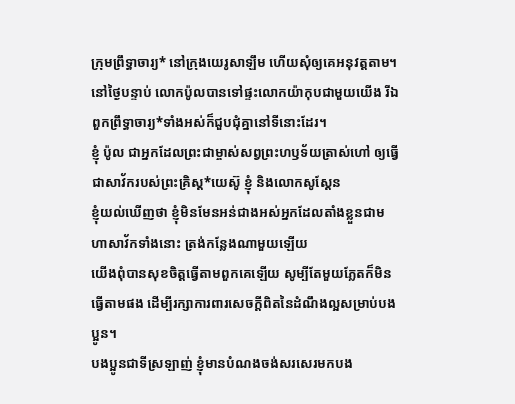ក្រុមព្រឹទ្ធាចារ្យ* នៅក្រុងយេរូសាឡឹម ហើយសុំឲ្យគេអនុវត្តតាម។
នៅថ្ងៃបន្ទាប់ លោកប៉ូលបានទៅផ្ទះលោកយ៉ាកុបជាមួយយើង រីឯពួកព្រឹទ្ធាចារ្យ*ទាំងអស់ក៏ជួបជុំគ្នានៅទីនោះដែរ។
ខ្ញុំ ប៉ូល ជាអ្នកដែលព្រះជាម្ចាស់សព្វព្រះហឫទ័យត្រាស់ហៅ ឲ្យធ្វើជាសាវ័ករបស់ព្រះគ្រិស្ត*យេស៊ូ ខ្ញុំ និងលោកសូស្ដែន
ខ្ញុំយល់ឃើញថា ខ្ញុំមិនមែនអន់ជាងអស់អ្នកដែលតាំងខ្លួនជាមហាសាវ័កទាំងនោះ ត្រង់កន្លែងណាមួយឡើយ
យើងពុំបានសុខចិត្តធ្វើតាមពួកគេឡើយ សូម្បីតែមួយភ្លែតក៏មិនធ្វើតាមផង ដើម្បីរក្សាការពារសេចក្ដីពិតនៃដំណឹងល្អសម្រាប់បងប្អូន។
បងប្អូនជាទីស្រឡាញ់ ខ្ញុំមានបំណងចង់សរសេរមកបង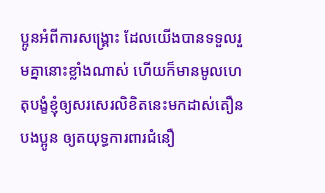ប្អូនអំពីការសង្គ្រោះ ដែលយើងបានទទួលរួមគ្នានោះខ្លាំងណាស់ ហើយក៏មានមូលហេតុបង្ខំខ្ញុំឲ្យសរសេរលិខិតនេះមកដាស់តឿនបងប្អូន ឲ្យតយុទ្ធការពារជំនឿ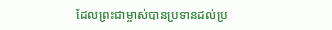ដែលព្រះជាម្ចាស់បានប្រទានដល់ប្រ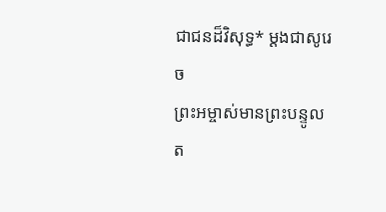ជាជនដ៏វិសុទ្ធ* ម្ដងជាសូរេច
ព្រះអម្ចាស់មានព្រះបន្ទូលត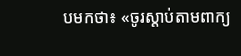បមកថា៖ «ចូរស្ដាប់តាមពាក្យ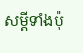សម្ដីទាំងប៉ុ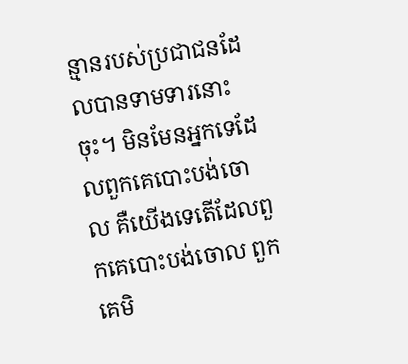ន្មានរបស់ប្រជាជនដែលបានទាមទារនោះចុះ។ មិនមែនអ្នកទេដែលពួកគេបោះបង់ចោល គឺយើងទេតើដែលពួកគេបោះបង់ចោល ពួកគេមិ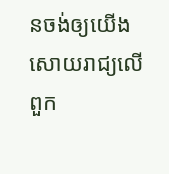នចង់ឲ្យយើងសោយរាជ្យលើពួក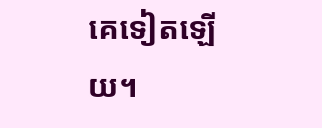គេទៀតឡើយ។